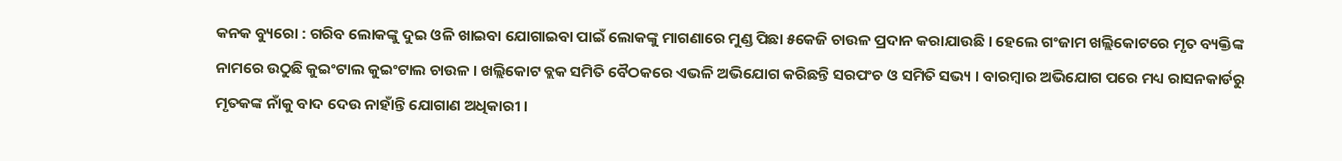କନକ ବ୍ୟୁରୋ : ଗରିବ ଲୋକଙ୍କୁ ଦୁଇ ଓଳି ଖାଇବା ଯୋଗାଇବା ପାଇଁ ଲୋକଙ୍କୁ ମାଗଣାରେ ମୁଣ୍ଡ ପିଛା ୫କେଜି ଚାଉଳ ପ୍ରଦାନ କରାଯାଉଛି । ହେଲେ ଗଂଜାମ ଖଲ୍ଲିକୋଟରେ ମୃତ ବ୍ୟକ୍ତିଙ୍କ ନାମରେ ଉଠୁଛି କୁଇଂଟାଲ କୁଇଂଟାଲ ଚାଉଳ । ଖଲ୍ଲିକୋଟ ବ୍ଲକ ସମିତି ବୈଠକରେ ଏଭଳି ଅଭିଯୋଗ କରିଛନ୍ତି ସରପଂଚ ଓ ସମିତି ସଭ୍ୟ । ବାରମ୍ବାର ଅଭିଯୋଗ ପରେ ମଧ୍ୟ ରାସନକାର୍ଡରୁ ମୃତକଙ୍କ ନାଁକୁ ବାଦ ଦେଉ ନାହାଁନ୍ତି ଯୋଗାଣ ଅଧିକାରୀ ।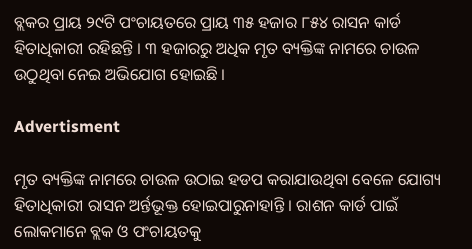ବ୍ଲକର ପ୍ରାୟ ୨୯ଟି ପଂଚାୟତରେ ପ୍ରାୟ ୩୫ ହଜାର ୮୫୪ ରାସନ କାର୍ଡ ହିତାଧିକାରୀ ରହିଛନ୍ତି । ୩ ହଜାରରୁ ଅଧିକ ମୃତ ବ୍ୟକ୍ତିଙ୍କ ନାମରେ ଚାଉଳ ଉଠୁଥିବା ନେଇ ଅଭିଯୋଗ ହୋଇଛି ।

Advertisment

ମୃତ ବ୍ୟକ୍ତିଙ୍କ ନାମରେ ଚାଉଳ ଉଠାଇ ହଡପ କରାଯାଉଥିବା ବେଳେ ଯୋଗ୍ୟ ହିତାଧିକାରୀ ରାସନ ଅର୍ନ୍ତଭୂକ୍ତ ହୋଇପାରୁନାହାନ୍ତି । ରାଶନ କାର୍ଡ ପାଇଁ ଲୋକମାନେ ବ୍ଲକ ଓ ପଂଚାୟତକୁ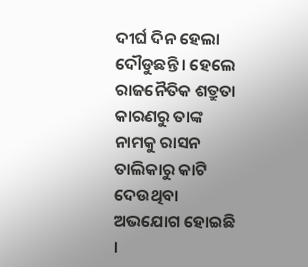ଦୀର୍ଘ ଦିନ ହେଲା ଦୌଡୁଛନ୍ତି । ହେଲେ ରାଜନୈତିକ ଶତ୍ରୁତା କାରଣରୁ ତାଙ୍କ ନାମକୁ ରାସନ ତାଲିକାରୁ କାଟି ଦେଉଥିବା ଅଭଯୋଗ ହୋଇଛି ।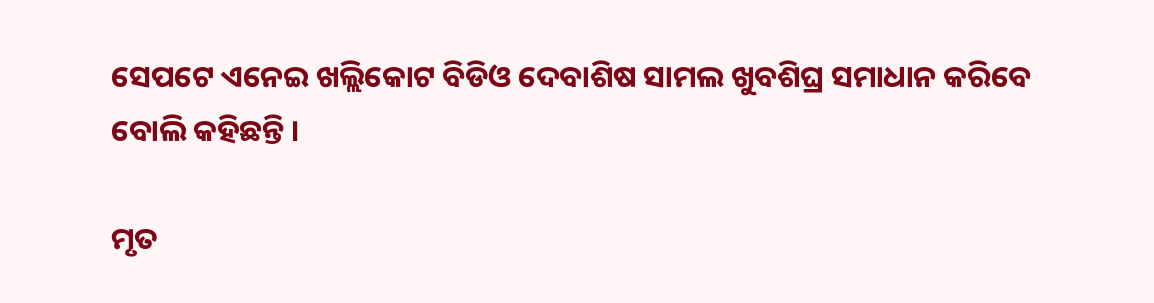ସେପଟେ ଏନେଇ ଖଲ୍ଲିକୋଟ ବିଡିଓ ଦେବାଶିଷ ସାମଲ ଖୁବଶିଘ୍ର ସମାଧାନ କରିବେ ବୋଲି କହିଛନ୍ତି ।

ମୃତ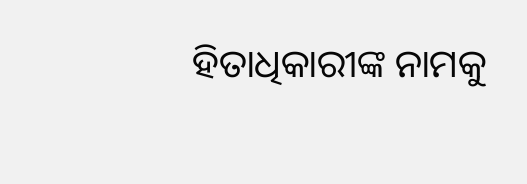ହିତାଧିକାରୀଙ୍କ ନାମକୁ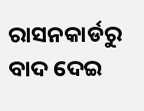ରାସନକାର୍ଡରୁ ବାଦ ଦେଇ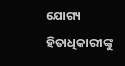ଯୋଗ୍ୟ ହିତାଧିକାରୀଙ୍କୁ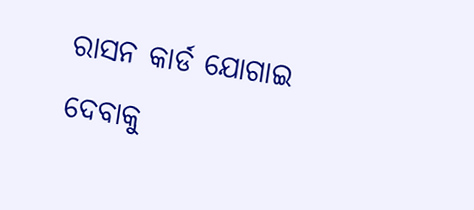ରାସନ କାର୍ଡ ଯୋଗାଇ ଦେବାକୁ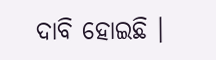ଦାବି ହୋଇଛି ।